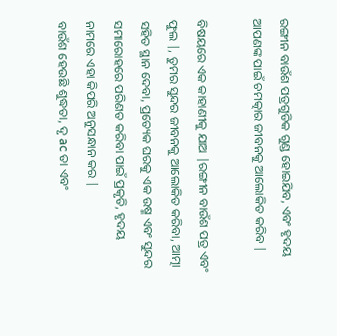ରଙ୍ଗୀନ ବାଉଁଶ ପତ୍ରଗୁଡିକ ଗୁଣ୍ଡ ହୋଇଯିବ, ଏବଂ ହୃଦୟ ଆପଣଙ୍କ ପାଇଁ ଚମତ୍କାର ଜୀବନକୁ ଆଲୋକିତ କରିବ |

ବିଷୟରେ ଏକ କାହାଣୀକୁ ଯାଅ |ରଙ୍ଗୀନ ବାଉଁଶ ପତ୍ର ଏବଂ ଫୁଲ |, ତୁମର ସୁନ୍ଦର ଜୀବନକୁ ଆଲୋକିତ କରିବା, ଆତ୍ମା ସହିତ ସ୍ଥାନ ଦେବା, ପ୍ରତ୍ୟେକ ଘରକୁ ଏକ ଉଷ୍ମ ଏବଂ ସୁନ୍ଦର ସମାରୋହରେ ପରିଣତ କରିବା ପାଇଁ ପ୍ରକୃତି, ହୃଦୟ ନାମରେ ଏହା କିପରି ଅନୁସନ୍ଧାନ କର |
ବାଉଁଶ ହେଉଛି ଶୁଦ୍ଧତା, ଦୃ ac ତା ଏବଂ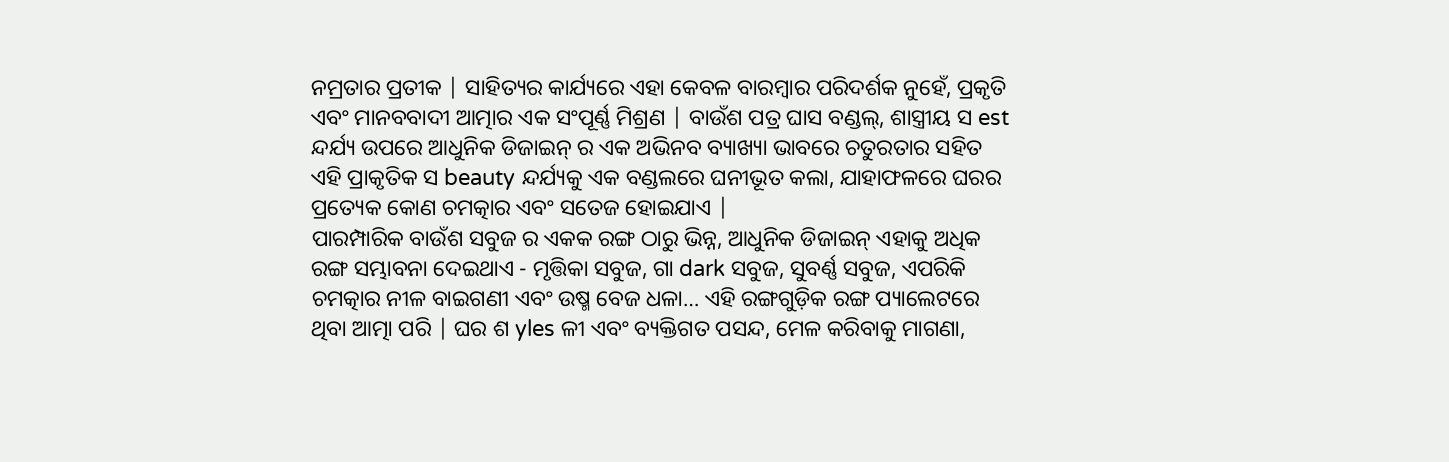ନମ୍ରତାର ପ୍ରତୀକ | ସାହିତ୍ୟର କାର୍ଯ୍ୟରେ ଏହା କେବଳ ବାରମ୍ବାର ପରିଦର୍ଶକ ନୁହେଁ, ପ୍ରକୃତି ଏବଂ ମାନବବାଦୀ ଆତ୍ମାର ଏକ ସଂପୂର୍ଣ୍ଣ ମିଶ୍ରଣ | ବାଉଁଶ ପତ୍ର ଘାସ ବଣ୍ଡଲ୍, ଶାସ୍ତ୍ରୀୟ ସ est ନ୍ଦର୍ଯ୍ୟ ଉପରେ ଆଧୁନିକ ଡିଜାଇନ୍ ର ଏକ ଅଭିନବ ବ୍ୟାଖ୍ୟା ଭାବରେ ଚତୁରତାର ସହିତ ଏହି ପ୍ରାକୃତିକ ସ beauty ନ୍ଦର୍ଯ୍ୟକୁ ଏକ ବଣ୍ଡଲରେ ଘନୀଭୂତ କଲା, ଯାହାଫଳରେ ଘରର ପ୍ରତ୍ୟେକ କୋଣ ଚମତ୍କାର ଏବଂ ସତେଜ ହୋଇଯାଏ |
ପାରମ୍ପାରିକ ବାଉଁଶ ସବୁଜ ର ଏକକ ରଙ୍ଗ ଠାରୁ ଭିନ୍ନ, ଆଧୁନିକ ଡିଜାଇନ୍ ଏହାକୁ ଅଧିକ ରଙ୍ଗ ସମ୍ଭାବନା ଦେଇଥାଏ - ମୃତ୍ତିକା ସବୁଜ, ଗା dark ସବୁଜ, ସୁବର୍ଣ୍ଣ ସବୁଜ, ଏପରିକି ଚମତ୍କାର ନୀଳ ବାଇଗଣୀ ଏବଂ ଉଷ୍ମ ବେଜ ଧଳା… ଏହି ରଙ୍ଗଗୁଡ଼ିକ ରଙ୍ଗ ପ୍ୟାଲେଟରେ ଥିବା ଆତ୍ମା ପରି | ଘର ଶ yles ଳୀ ଏବଂ ବ୍ୟକ୍ତିଗତ ପସନ୍ଦ, ମେଳ କରିବାକୁ ମାଗଣା,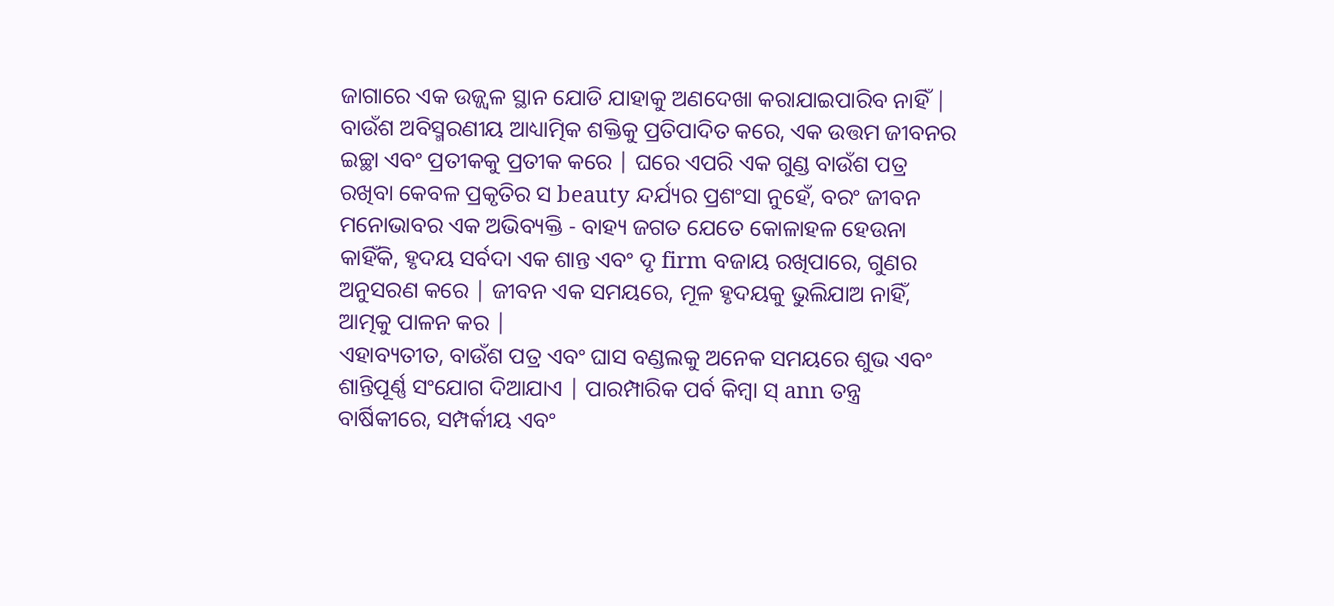ଜାଗାରେ ଏକ ଉଜ୍ଜ୍ୱଳ ସ୍ଥାନ ଯୋଡି ଯାହାକୁ ଅଣଦେଖା କରାଯାଇପାରିବ ନାହିଁ |
ବାଉଁଶ ଅବିସ୍ମରଣୀୟ ଆଧ୍ୟାତ୍ମିକ ଶକ୍ତିକୁ ପ୍ରତିପାଦିତ କରେ, ଏକ ଉତ୍ତମ ଜୀବନର ଇଚ୍ଛା ଏବଂ ପ୍ରତୀକକୁ ପ୍ରତୀକ କରେ | ଘରେ ଏପରି ଏକ ଗୁଣ୍ଡ ବାଉଁଶ ପତ୍ର ରଖିବା କେବଳ ପ୍ରକୃତିର ସ beauty ନ୍ଦର୍ଯ୍ୟର ପ୍ରଶଂସା ନୁହେଁ, ବରଂ ଜୀବନ ମନୋଭାବର ଏକ ଅଭିବ୍ୟକ୍ତି - ବାହ୍ୟ ଜଗତ ଯେତେ କୋଳାହଳ ହେଉନା କାହିଁକି, ହୃଦୟ ସର୍ବଦା ଏକ ଶାନ୍ତ ଏବଂ ଦୃ firm ବଜାୟ ରଖିପାରେ, ଗୁଣର ଅନୁସରଣ କରେ | ଜୀବନ ଏକ ସମୟରେ, ମୂଳ ହୃଦୟକୁ ଭୁଲିଯାଅ ନାହିଁ, ଆତ୍ମକୁ ପାଳନ କର |
ଏହାବ୍ୟତୀତ, ବାଉଁଶ ପତ୍ର ଏବଂ ଘାସ ବଣ୍ଡଲକୁ ଅନେକ ସମୟରେ ଶୁଭ ଏବଂ ଶାନ୍ତିପୂର୍ଣ୍ଣ ସଂଯୋଗ ଦିଆଯାଏ | ପାରମ୍ପାରିକ ପର୍ବ କିମ୍ବା ସ୍ ann ତନ୍ତ୍ର ବାର୍ଷିକୀରେ, ସମ୍ପର୍କୀୟ ଏବଂ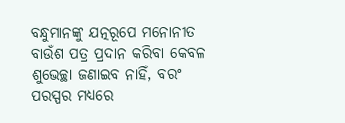ବନ୍ଧୁମାନଙ୍କୁ ଯତ୍ନରୂପେ ମନୋନୀତ ବାଉଁଶ ପତ୍ର ପ୍ରଦାନ କରିବା କେବଳ ଶୁଭେଚ୍ଛା ଜଣାଇବ ନାହିଁ, ବରଂ ପରସ୍ପର ମଧ୍ୟରେ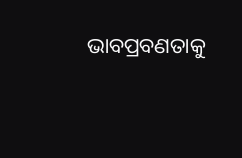ଭାବପ୍ରବଣତାକୁ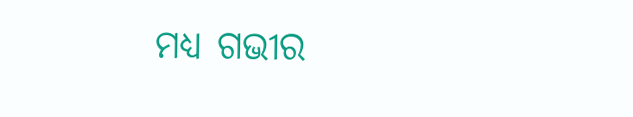ମଧ୍ୟ ଗଭୀର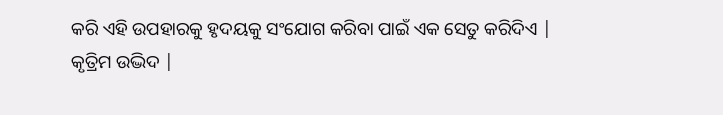କରି ଏହି ଉପହାରକୁ ହୃଦୟକୁ ସଂଯୋଗ କରିବା ପାଇଁ ଏକ ସେତୁ କରିଦିଏ |
କୃତ୍ରିମ ଉଦ୍ଭିଦ |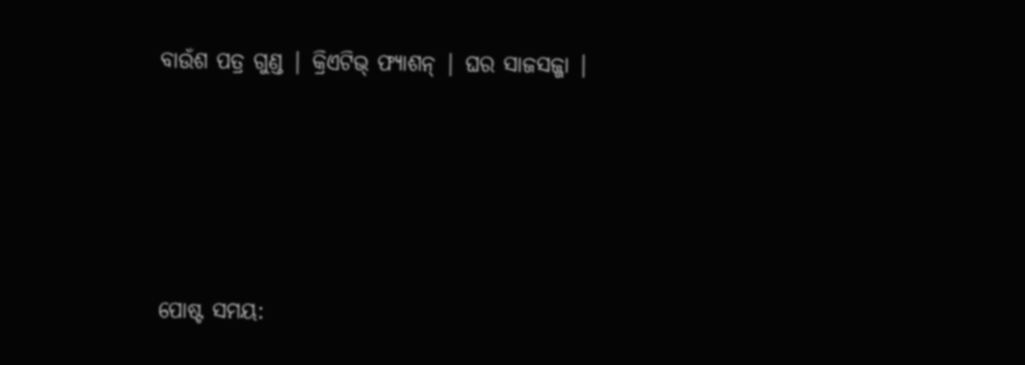ବାଉଁଶ ପତ୍ର ଗୁଣ୍ଡ | କ୍ରିଏଟିଭ୍ ଫ୍ୟାଶନ୍ | ଘର ସାଜସଜ୍ଜା |






ପୋଷ୍ଟ ସମୟ: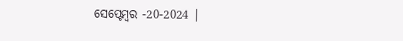ସେପ୍ଟେମ୍ବର -20-2024 |